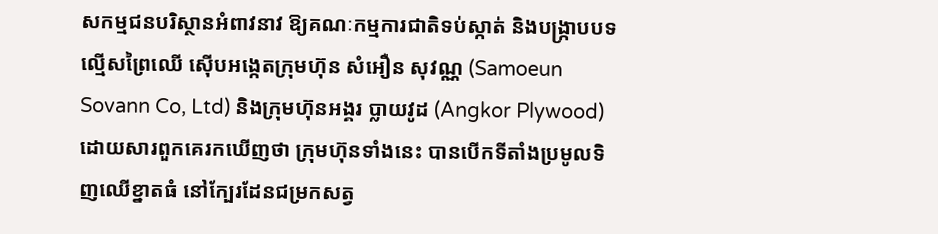សកម្មជនបរិស្ថានអំពាវនាវ ឱ្យគណៈកម្មការជាតិទប់ស្កាត់ និងបង្ក្រាបបទល្មើសព្រៃឈើ ស៊ើបអង្កេតក្រុមហ៊ុន សំអឿន សុវណ្ណ (Samoeun Sovann Co, Ltd) និងក្រុមហ៊ុនអង្គរ ប្លាយវូដ (Angkor Plywood) ដោយសារពួកគេរកឃើញថា ក្រុមហ៊ុនទាំងនេះ បានបើកទីតាំងប្រមូលទិញឈើខ្នាតធំ នៅក្បែរដែនជម្រកសត្វ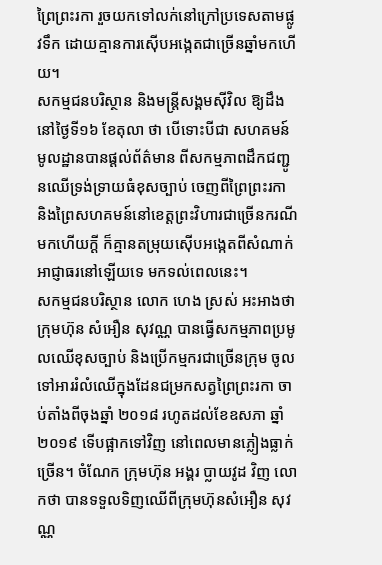ព្រៃព្រះរកា រួចយកទៅលក់នៅក្រៅប្រទេសតាមផ្លូវទឹក ដោយគ្មានការស៊ើបអង្កេតជាច្រើនឆ្នាំមកហើយ។
សកម្មជនបរិស្ថាន និងមន្ត្រីសង្គមស៊ីវិល ឱ្យដឹងនៅថ្ងៃទី១៦ ខែតុលា ថា បើទោះបីជា សហគមន៍មូលដ្ឋានបានផ្តល់ព័ត៌មាន ពីសកម្មភាពដឹកជញ្ជូនឈើទ្រង់ទ្រាយធំខុសច្បាប់ ចេញពីព្រៃព្រះរកា និងព្រៃសហគមន៍នៅខេត្តព្រះវិហារជាច្រើនករណីមកហើយក្ដី ក៏គ្មានតម្រុយស៊ើបអង្កេតពីសំណាក់អាជ្ញាធរនៅឡើយទេ មកទល់ពេលនេះ។
សកម្មជនបរិស្ថាន លោក ហេង ស្រស់ អះអាងថា ក្រុមហ៊ុន សំអឿន សុវណ្ណ បានធ្វើសកម្មភាពប្រមូលឈើខុសច្បាប់ និងប្រើកម្មករជាច្រើនក្រុម ចូលទៅអាររំលំឈើក្នុងដែនជម្រកសត្វព្រៃព្រះរកា ចាប់តាំងពីចុងឆ្នាំ ២០១៨ រហូតដល់ខែឧសភា ឆ្នាំ ២០១៩ ទើបផ្អាកទៅវិញ នៅពេលមានភ្លៀងធ្លាក់ច្រើន។ ចំណែក ក្រុមហ៊ុន អង្គរ ប្លាយវូដ វិញ លោកថា បានទទួលទិញឈើពីក្រុមហ៊ុនសំអឿន សុវណ្ណ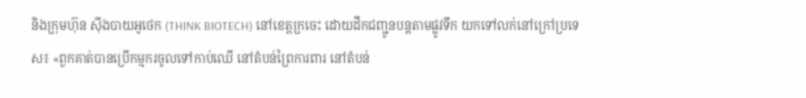និងក្រុមហ៊ុន ស៊ីងបាយអូថេក (THINK BIOTECH) នៅខេត្តក្រចេះ ដោយដឹកជញ្ជូនបន្តតាមផ្លូវទឹក យកទៅលក់នៅក្រៅប្រទេស៖ «ពួកគាត់បានប្រើកម្មករចូលទៅកាប់ឈើ នៅតំបន់ព្រៃការពារ នៅតំបន់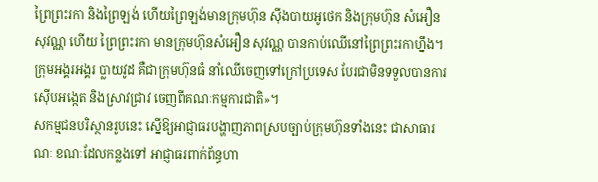ព្រៃព្រះរកា និងព្រៃឡង់ ហើយព្រៃឡង់មានក្រុមហ៊ុន ស៊ីងបាយអូថេក និងក្រុមហ៊ុន សំអឿន សុវណ្ណ ហើយ ព្រៃព្រះរកា មានក្រុមហ៊ុនសំអឿន សុវណ្ណ បានកាប់ឈើនៅព្រៃព្រះរកាហ្នឹង។ ក្រុមអង្គរអង្គរ ប្លាយវូដ គឺជាក្រុមហ៊ុនធំ នាំឈើចេញទៅក្រៅប្រទេស បែរជាមិនទទួលបានការស៊ើបអង្កេត និងស្រាវជ្រាវ ចេញពីគណៈកម្មការជាតិ»។
សកម្មជនបរិស្ថានរូបនេះ ស្នើឱ្យអាជ្ញាធរបង្ហាញភាពស្របច្បាប់ក្រុមហ៊ុនទាំងនេះ ជាសាធារណៈ ខណៈដែលកន្លងទៅ អាជ្ញាធរពាក់ព័ន្ធហា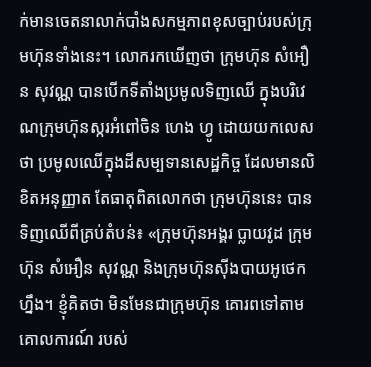ក់មានចេតនាលាក់បាំងសកម្មភាពខុសច្បាប់របស់ក្រុមហ៊ុនទាំងនេះ។ លោករកឃើញថា ក្រុមហ៊ុន សំអឿន សុវណ្ណ បានបើកទីតាំងប្រមូលទិញឈើ ក្នុងបរិវេណក្រុមហ៊ុនស្ករអំពៅចិន ហេង ហ្វូ ដោយយកលេសថា ប្រមូលឈើក្នុងដីសម្បទានសេដ្ឋកិច្ច ដែលមានលិខិតអនុញ្ញាត តែធាតុពិតលោកថា ក្រុមហ៊ុននេះ បានទិញឈើពីគ្រប់តំបន់៖ «ក្រុមហ៊ុនអង្គរ ប្លាយវូដ ក្រុមហ៊ុន សំអឿន សុវណ្ណ និងក្រុមហ៊ុនស៊ីងបាយអូថេក ហ្នឹង។ ខ្ញុំគិតថា មិនមែនជាក្រុមហ៊ុន គោរពទៅតាមគោលការណ៍ របស់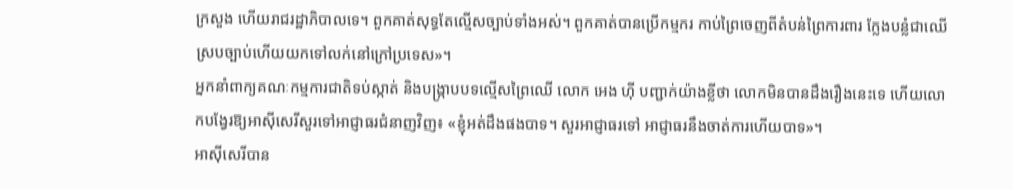ក្រសួង ហើយរាជរដ្ឋាភិបាលទេ។ ពួកគាត់សុទ្ធតែល្មើសច្បាប់ទាំងអស់។ ពួកគាត់បានប្រើកម្មករ កាប់ព្រៃចេញពីតំបន់ព្រៃការពារ ក្លែងបន្លំជាឈើស្របច្បាប់ហើយយកទៅលក់នៅក្រៅប្រទេស»។
អ្នកនាំពាក្យគណៈកម្មការជាតិទប់ស្កាត់ និងបង្ក្រាបបទល្មើសព្រៃឈើ លោក អេង ហ៊ី បញ្ជាក់យ៉ាងខ្លីថា លោកមិនបានដឹងរឿងនេះទេ ហើយលោកបង្វែរឱ្យអាស៊ីសេរីសួរទៅអាជ្ញាធរជំនាញវិញ៖ «ខ្ញុំអត់ដឹងផងបាទ។ សួរអាជ្ញាធរទៅ អាជ្ញាធរនឹងចាត់ការហើយបាទ»។
អាស៊ីសេរីបាន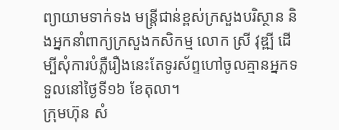ព្យាយាមទាក់ទង មន្ត្រីជាន់ខ្ពស់ក្រសួងបរិស្ថាន និងអ្នកនាំពាក្យក្រសួងកសិកម្ម លោក ស្រី វុឌ្ឍី ដើម្បីសុំការបំភ្លឺរឿងនេះតែទូរស័ព្ទហៅចូលគ្មានអ្នកទទួលនៅថ្ងៃទី១៦ ខែតុលា។
ក្រុមហ៊ុន សំ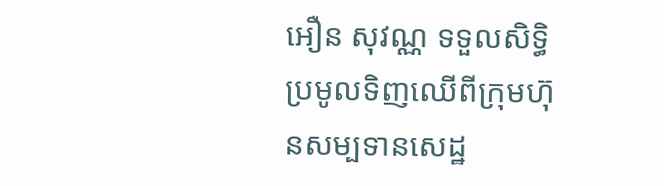អឿន សុវណ្ណ ទទួលសិទ្ធិប្រមូលទិញឈើពីក្រុមហ៊ុនសម្បទានសេដ្ឋ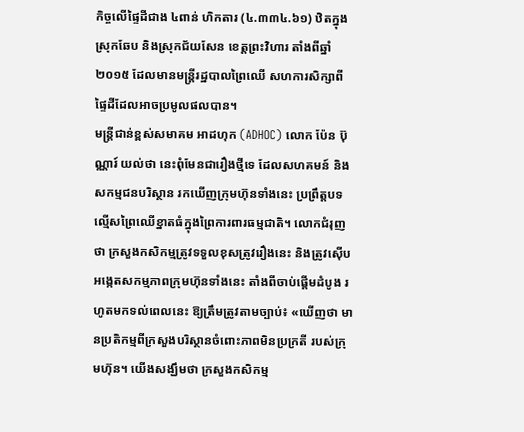កិច្ចលើផ្ទៃដីជាង ៤ពាន់ ហិកតារ (៤.៣៣៤.៦១) ឋិតក្នុងស្រុកឆែប និងស្រុកជ័យសែន ខេត្តព្រះវិហារ តាំងពីឆ្នាំ ២០១៥ ដែលមានមន្ត្រីរដ្ឋបាលព្រៃឈើ សហការសិក្សាពីផ្ទៃដីដែលអាចប្រមូលផលបាន។
មន្ត្រីជាន់ខ្ពស់សមាគម អាដហុក (ADHOC) លោក ប៉ែន ប៊ុណ្ណារ៍ យល់ថា នេះពុំមែនជារឿងថ្មីទេ ដែលសហគមន៍ និងសកម្មជនបរិស្ថាន រកឃើញក្រុមហ៊ុនទាំងនេះ ប្រព្រឹត្តបទល្មើសព្រៃឈើខ្នាតធំក្នុងព្រៃការពារធម្មជាតិ។ លោកជំរុញថា ក្រសួងកសិកម្មត្រូវទទួលខុសត្រូវរឿងនេះ និងត្រូវស៊ើបអង្កេតសកម្មភាពក្រុមហ៊ុនទាំងនេះ តាំងពីចាប់ផ្តើមដំបូង រហូតមកទល់ពេលនេះ ឱ្យត្រឹមត្រូវតាមច្បាប់៖ «ឃើញថា មានប្រតិកម្មពីក្រសួងបរិស្ថានចំពោះភាពមិនប្រក្រតី របស់ក្រុមហ៊ុន។ យើងសង្ឃឹមថា ក្រសួងកសិកម្ម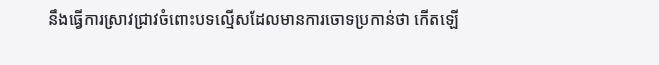នឹងធ្វើការស្រាវជ្រាវចំពោះបទល្មើសដែលមានការចោទប្រកាន់ថា កើតឡើ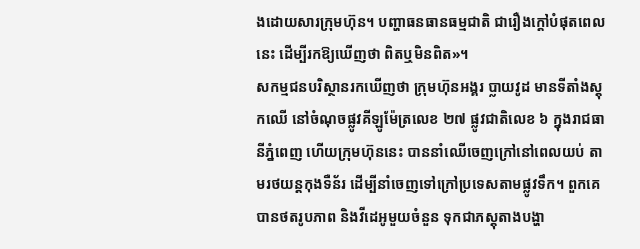ងដោយសារក្រុមហ៊ុន។ បញ្ហាធនធានធម្មជាតិ ជារឿងក្ដៅបំផុតពេលនេះ ដើម្បីរកឱ្យឃើញថា ពិតឬមិនពិត»។
សកម្មជនបរិស្ថានរកឃើញថា ក្រុមហ៊ុនអង្គរ ប្លាយវូដ មានទីតាំងស្ដុកឈើ នៅចំណុចផ្លូវគីឡូម៉ែត្រលេខ ២៧ ផ្លូវជាតិលេខ ៦ ក្នុងរាជធានីភ្នំពេញ ហើយក្រុមហ៊ុននេះ បាននាំឈើចេញក្រៅនៅពេលយប់ តាមរថយន្តកុងទឺន័រ ដើម្បីនាំចេញទៅក្រៅប្រទេសតាមផ្លូវទឹក។ ពួកគេបានថតរូបភាព និងវីដេអូមួយចំនួន ទុកជាភស្តុតាងបង្ហា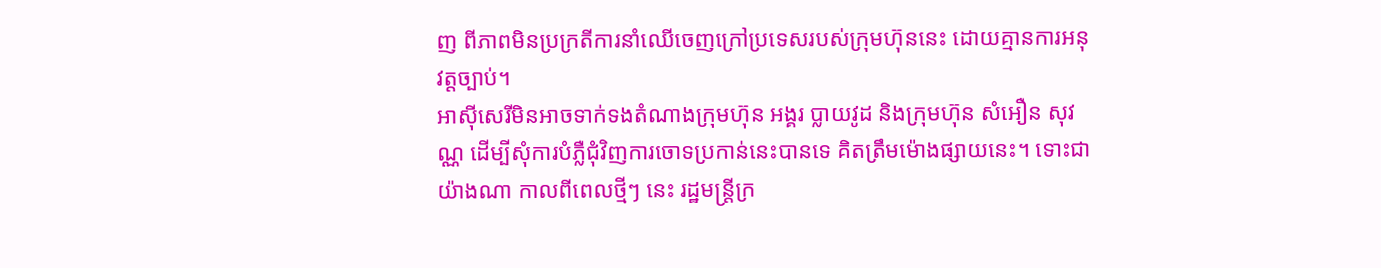ញ ពីភាពមិនប្រក្រតីការនាំឈើចេញក្រៅប្រទេសរបស់ក្រុមហ៊ុននេះ ដោយគ្មានការអនុវត្តច្បាប់។
អាស៊ីសេរីមិនអាចទាក់ទងតំណាងក្រុមហ៊ុន អង្គរ ប្លាយវូដ និងក្រុមហ៊ុន សំអឿន សុវណ្ណ ដើម្បីសុំការបំភ្លឺជុំវិញការចោទប្រកាន់នេះបានទេ គិតត្រឹមម៉ោងផ្សាយនេះ។ ទោះជាយ៉ាងណា កាលពីពេលថ្មីៗ នេះ រដ្ឋមន្ត្រីក្រ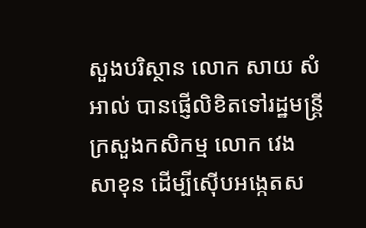សួងបរិស្ថាន លោក សាយ សំអាល់ បានផ្ញើលិខិតទៅរដ្ឋមន្ត្រីក្រសួងកសិកម្ម លោក វេង សាខុន ដើម្បីស៊ើបអង្កេតស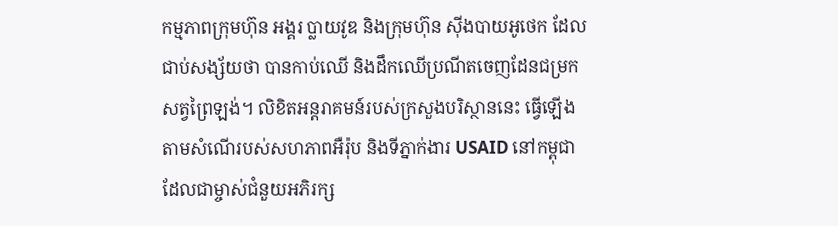កម្មភាពក្រុមហ៊ុន អង្គរ ប្លាយវូឌ និងក្រុមហ៊ុន ស៊ីងបាយអូថេក ដែលជាប់សង្ស័យថា បានកាប់ឈើ និងដឹកឈើប្រណីតចេញដែនជម្រកសត្វព្រៃឡង់។ លិខិតអន្តរាគមន៍របស់ក្រសួងបរិស្ថាននេះ ធ្វើឡើងតាមសំណើរបស់សហភាពអឺរ៉ុប និងទីភ្នាក់ងារ USAID នៅកម្ពុជា ដែលជាម្ចាស់ជំនួយអភិរក្ស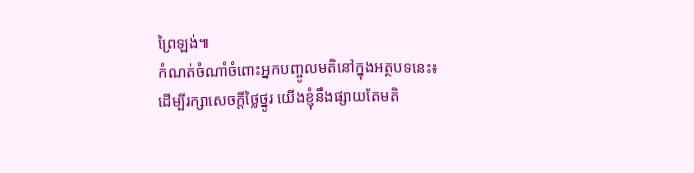ព្រៃឡង់៕
កំណត់ចំណាំចំពោះអ្នកបញ្ចូលមតិនៅក្នុងអត្ថបទនេះ៖
ដើម្បីរក្សាសេចក្ដីថ្លៃថ្នូរ យើងខ្ញុំនឹងផ្សាយតែមតិ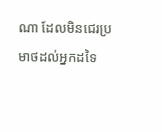ណា ដែលមិនជេរប្រមាថដល់អ្នកដទៃ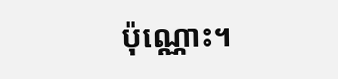ប៉ុណ្ណោះ។